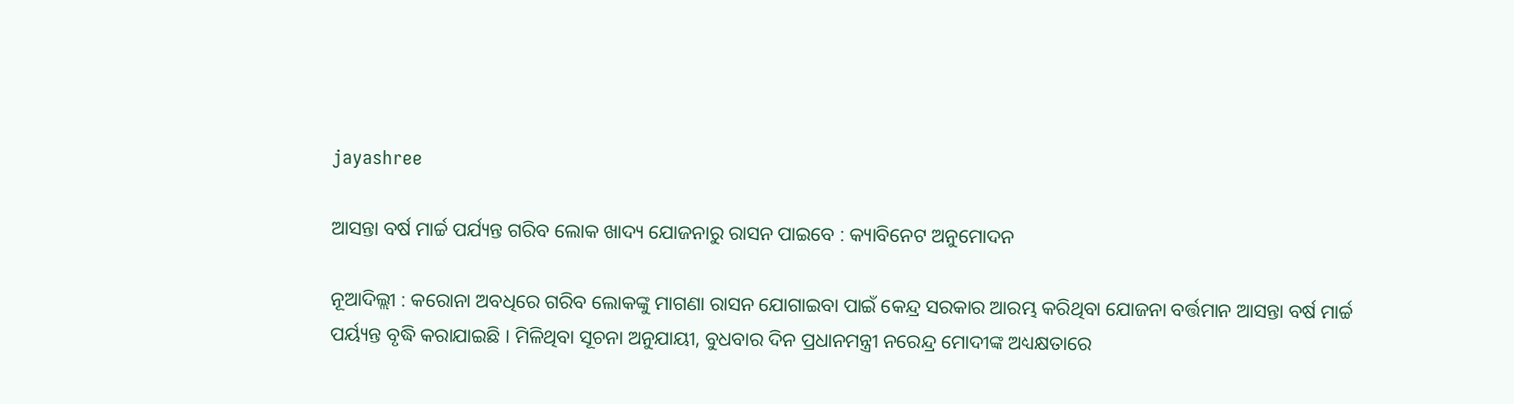jayashree

ଆସନ୍ତା ବର୍ଷ ମାର୍ଚ୍ଚ ପର୍ଯ୍ୟନ୍ତ ଗରିବ ଲୋକ ଖାଦ୍ୟ ଯୋଜନାରୁ ରାସନ ପାଇବେ : କ୍ୟାବିନେଟ ଅନୁମୋଦନ

ନୂଆଦିଲ୍ଲୀ : କରୋନା ଅବଧିରେ ଗରିବ ଲୋକଙ୍କୁ ମାଗଣା ରାସନ ଯୋଗାଇବା ପାଇଁ କେନ୍ଦ୍ର ସରକାର ଆରମ୍ଭ କରିଥିବା ଯୋଜନା ବର୍ତ୍ତମାନ ଆସନ୍ତା ବର୍ଷ ମାର୍ଚ୍ଚ ପର୍ୟ୍ୟନ୍ତ ବୃଦ୍ଧି କରାଯାଇଛି । ମିଳିଥିବା ସୂଚନା ଅନୁଯାୟୀ, ବୁଧବାର ଦିନ ପ୍ରଧାନମନ୍ତ୍ରୀ ନରେନ୍ଦ୍ର ମୋଦୀଙ୍କ ଅଧ୍ୟକ୍ଷତାରେ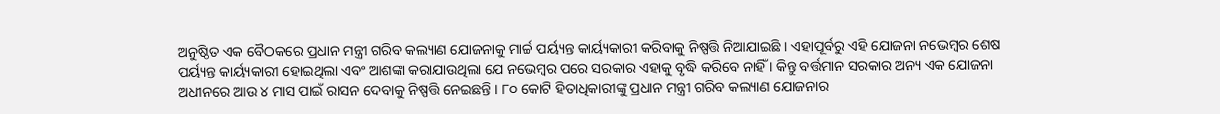ଅନୁଷ୍ଠିତ ଏକ ବୈଠକରେ ପ୍ରଧାନ ମନ୍ତ୍ରୀ ଗରିବ କଲ୍ୟାଣ ଯୋଜନାକୁ ମାର୍ଚ୍ଚ ପର୍ୟ୍ୟନ୍ତ କାର୍ୟ୍ୟକାରୀ କରିବାକୁ ନିଷ୍ପତ୍ତି ନିଆଯାଇଛି । ଏହାପୂର୍ବରୁ ଏହି ଯୋଜନା ନଭେମ୍ବର ଶେଷ ପର୍ୟ୍ୟନ୍ତ କାର୍ୟ୍ୟକାରୀ ହୋଇଥିଲା ଏବଂ ଆଶଙ୍କା କରାଯାଉଥିଲା ଯେ ନଭେମ୍ବର ପରେ ସରକାର ଏହାକୁ ବୃଦ୍ଧି କରିବେ ନାହିଁ । କିନ୍ତୁ ବର୍ତ୍ତମାନ ସରକାର ଅନ୍ୟ ଏକ ଯୋଜନା ଅଧୀନରେ ଆଉ ୪ ମାସ ପାଇଁ ରାସନ ଦେବାକୁ ନିଷ୍ପତ୍ତି ନେଇଛନ୍ତି । ୮୦ କୋଟି ହିତାଧିକାରୀଙ୍କୁ ପ୍ରଧାନ ମନ୍ତ୍ରୀ ଗରିବ କଲ୍ୟାଣ ଯୋଜନାର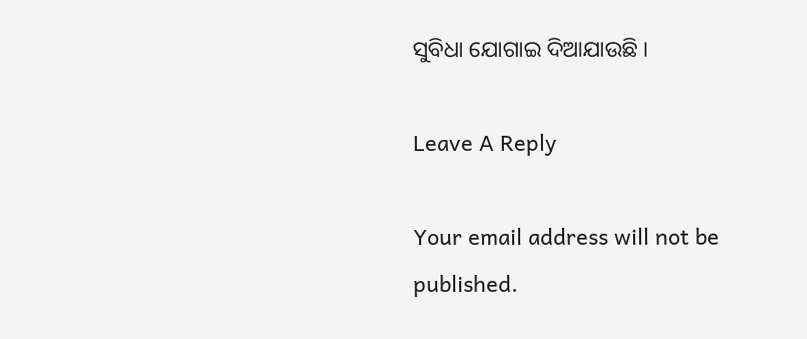ସୁବିଧା ଯୋଗାଇ ଦିଆଯାଉଛି ।

Leave A Reply

Your email address will not be published.